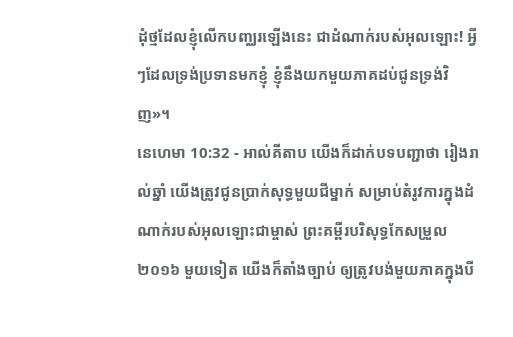ដុំថ្មដែលខ្ញុំលើកបញ្ឈរឡើងនេះ ជាដំណាក់របស់អុលឡោះ! អ្វីៗដែលទ្រង់ប្រទានមកខ្ញុំ ខ្ញុំនឹងយកមួយភាគដប់ជូនទ្រង់វិញ»។
នេហេមា 10:32 - អាល់គីតាប យើងក៏ដាក់បទបញ្ជាថា រៀងរាល់ឆ្នាំ យើងត្រូវជូនប្រាក់សុទ្ធមួយជីម្នាក់ សម្រាប់តំរូវការក្នុងដំណាក់របស់អុលឡោះជាម្ចាស់ ព្រះគម្ពីរបរិសុទ្ធកែសម្រួល ២០១៦ មួយទៀត យើងក៏តាំងច្បាប់ ឲ្យត្រូវបង់មួយភាគក្នុងបី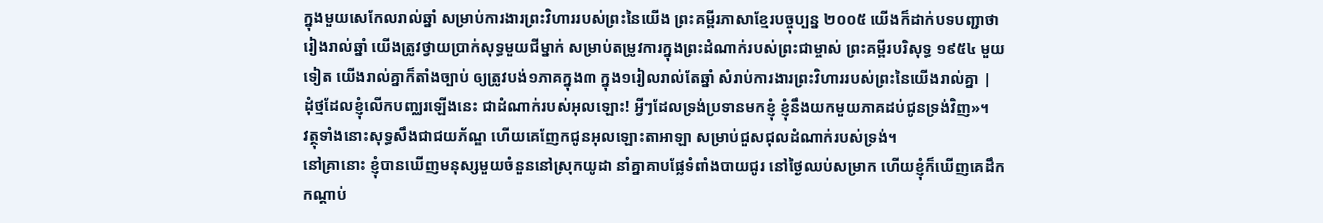ក្នុងមួយសេកែលរាល់ឆ្នាំ សម្រាប់ការងារព្រះវិហាររបស់ព្រះនៃយើង ព្រះគម្ពីរភាសាខ្មែរបច្ចុប្បន្ន ២០០៥ យើងក៏ដាក់បទបញ្ជាថា រៀងរាល់ឆ្នាំ យើងត្រូវថ្វាយប្រាក់សុទ្ធមួយជីម្នាក់ សម្រាប់តម្រូវការក្នុងព្រះដំណាក់របស់ព្រះជាម្ចាស់ ព្រះគម្ពីរបរិសុទ្ធ ១៩៥៤ មួយទៀត យើងរាល់គ្នាក៏តាំងច្បាប់ ឲ្យត្រូវបង់១ភាគក្នុង៣ ក្នុង១រៀលរាល់តែឆ្នាំ សំរាប់ការងារព្រះវិហាររបស់ព្រះនៃយើងរាល់គ្នា |
ដុំថ្មដែលខ្ញុំលើកបញ្ឈរឡើងនេះ ជាដំណាក់របស់អុលឡោះ! អ្វីៗដែលទ្រង់ប្រទានមកខ្ញុំ ខ្ញុំនឹងយកមួយភាគដប់ជូនទ្រង់វិញ»។
វត្ថុទាំងនោះសុទ្ធសឹងជាជយភ័ណ្ឌ ហើយគេញែកជូនអុលឡោះតាអាឡា សម្រាប់ជួសជុលដំណាក់របស់ទ្រង់។
នៅគ្រានោះ ខ្ញុំបានឃើញមនុស្សមួយចំនួននៅស្រុកយូដា នាំគ្នាគាបផ្លែទំពាំងបាយជូរ នៅថ្ងៃឈប់សម្រាក ហើយខ្ញុំក៏ឃើញគេដឹកកណ្ដាប់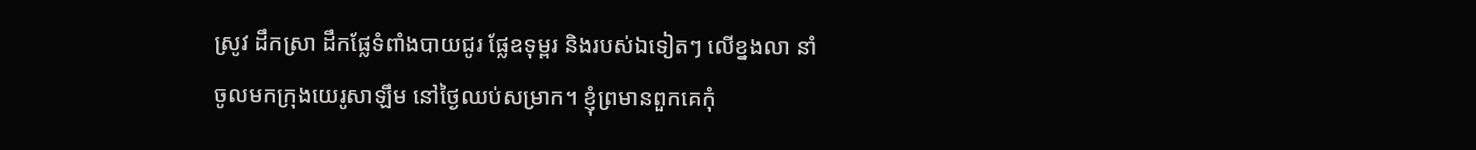ស្រូវ ដឹកស្រា ដឹកផ្លែទំពាំងបាយជូរ ផ្លែឧទុម្ពរ និងរបស់ឯទៀតៗ លើខ្នងលា នាំចូលមកក្រុងយេរូសាឡឹម នៅថ្ងៃឈប់សម្រាក។ ខ្ញុំព្រមានពួកគេកុំ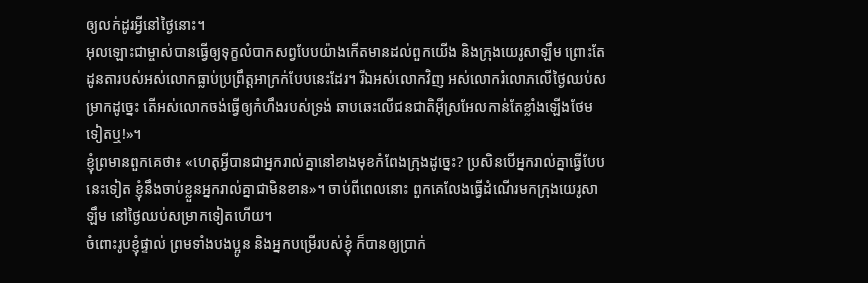ឲ្យលក់ដូរអ្វីនៅថ្ងៃនោះ។
អុលឡោះជាម្ចាស់បានធ្វើឲ្យទុក្ខលំបាកសព្វបែបយ៉ាងកើតមានដល់ពួកយើង និងក្រុងយេរូសាឡឹម ព្រោះតែដូនតារបស់អស់លោកធ្លាប់ប្រព្រឹត្តអាក្រក់បែបនេះដែរ។ រីឯអស់លោកវិញ អស់លោករំលោភលើថ្ងៃឈប់សម្រាកដូច្នេះ តើអស់លោកចង់ធ្វើឲ្យកំហឹងរបស់ទ្រង់ ឆាបឆេះលើជនជាតិអ៊ីស្រអែលកាន់តែខ្លាំងឡើងថែមទៀតឬ!»។
ខ្ញុំព្រមានពួកគេថា៖ «ហេតុអ្វីបានជាអ្នករាល់គ្នានៅខាងមុខកំពែងក្រុងដូច្នេះ? ប្រសិនបើអ្នករាល់គ្នាធ្វើបែបនេះទៀត ខ្ញុំនឹងចាប់ខ្លួនអ្នករាល់គ្នាជាមិនខាន»។ ចាប់ពីពេលនោះ ពួកគេលែងធ្វើដំណើរមកក្រុងយេរូសាឡឹម នៅថ្ងៃឈប់សម្រាកទៀតហើយ។
ចំពោះរូបខ្ញុំផ្ទាល់ ព្រមទាំងបងប្អូន និងអ្នកបម្រើរបស់ខ្ញុំ ក៏បានឲ្យប្រាក់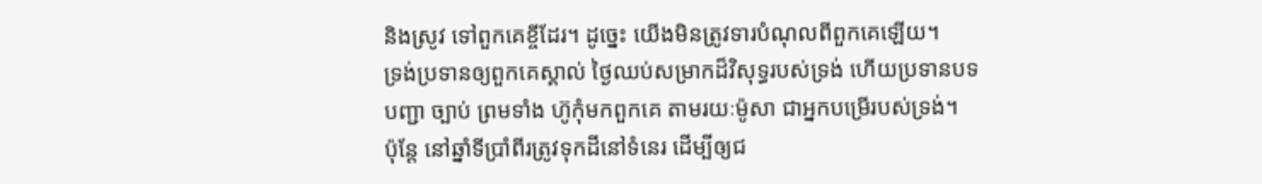និងស្រូវ ទៅពួកគេខ្ចីដែរ។ ដូច្នេះ យើងមិនត្រូវទារបំណុលពីពួកគេឡើយ។
ទ្រង់ប្រទានឲ្យពួកគេស្គាល់ ថ្ងៃឈប់សម្រាកដ៏វិសុទ្ធរបស់ទ្រង់ ហើយប្រទានបទបញ្ជា ច្បាប់ ព្រមទាំង ហ៊ូកុំមកពួកគេ តាមរយៈម៉ូសា ជាអ្នកបម្រើរបស់ទ្រង់។
ប៉ុន្តែ នៅឆ្នាំទីប្រាំពីរត្រូវទុកដីនៅទំនេរ ដើម្បីឲ្យជ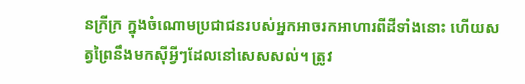នក្រីក្រ ក្នុងចំណោមប្រជាជនរបស់អ្នកអាចរកអាហារពីដីទាំងនោះ ហើយសត្វព្រៃនឹងមកស៊ីអ្វីៗដែលនៅសេសសល់។ ត្រូវ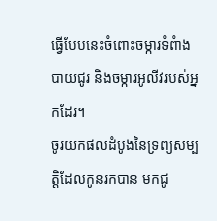ធ្វើបែបនេះចំពោះចម្ការទំពំាងបាយជូរ និងចម្ការអូលីវរបស់អ្នកដែរ។
ចូរយកផលដំបូងនៃទ្រព្យសម្បត្តិដែលកូនរកបាន មកជូ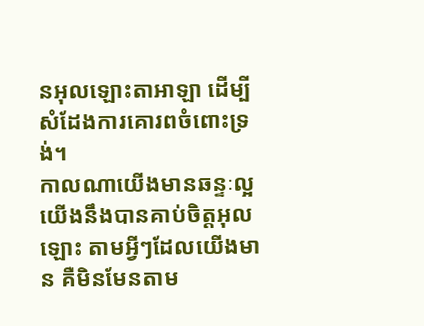នអុលឡោះតាអាឡា ដើម្បីសំដែងការគោរពចំពោះទ្រង់។
កាលណាយើងមានឆន្ទៈល្អ យើងនឹងបានគាប់ចិត្តអុលឡោះ តាមអ្វីៗដែលយើងមាន គឺមិនមែនតាម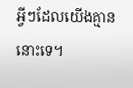អ្វីៗដែលយើងគ្មាននោះទេ។